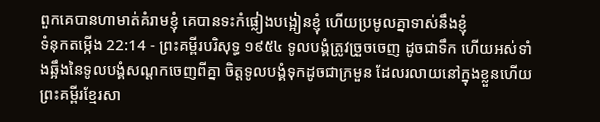ពួកគេបានហាមាត់គំរាមខ្ញុំ គេបានទះកំផ្លៀងបង្អៀនខ្ញុំ ហើយប្រមូលគ្នាទាស់នឹងខ្ញុំ
ទំនុកតម្កើង 22:14 - ព្រះគម្ពីរបរិសុទ្ធ ១៩៥៤ ទូលបង្គំត្រូវច្រួចចេញ ដូចជាទឹក ហើយអស់ទាំងឆ្អឹងនៃទូលបង្គំសណ្តកចេញពីគ្នា ចិត្តទូលបង្គំទុកដូចជាក្រមួន ដែលរលាយនៅក្នុងខ្លួនហើយ ព្រះគម្ពីរខ្មែរសា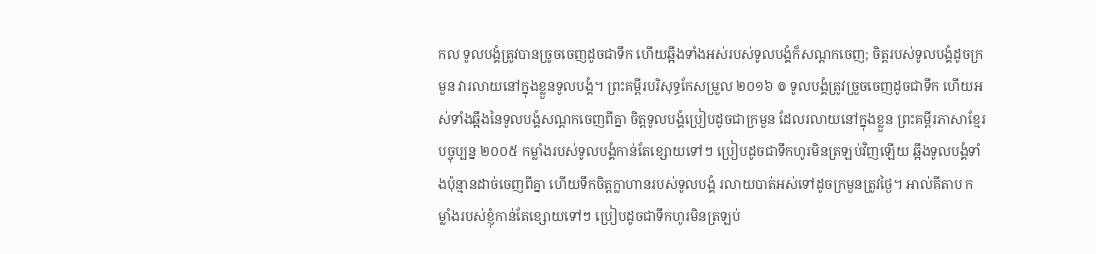កល ទូលបង្គំត្រូវបានច្រូចចេញដូចជាទឹក ហើយឆ្អឹងទាំងអស់របស់ទូលបង្គំក៏សណ្ដកចេញ; ចិត្តរបស់ទូលបង្គំដូចក្រមួន វារលាយនៅក្នុងខ្លួនទូលបង្គំ។ ព្រះគម្ពីរបរិសុទ្ធកែសម្រួល ២០១៦ ៙ ទូលបង្គំត្រូវច្រួចចេញដូចជាទឹក ហើយអស់ទាំងឆ្អឹងនៃទូលបង្គំសណ្តកចេញពីគ្នា ចិត្តទូលបង្គំប្រៀបដូចជាក្រមួន ដែលរលាយនៅក្នុងខ្លួន ព្រះគម្ពីរភាសាខ្មែរបច្ចុប្បន្ន ២០០៥ កម្លាំងរបស់ទូលបង្គំកាន់តែខ្សោយទៅៗ ប្រៀបដូចជាទឹកហូរមិនត្រឡប់វិញឡើយ ឆ្អឹងទូលបង្គំទាំងប៉ុន្មានដាច់ចេញពីគ្នា ហើយទឹកចិត្តក្លាហានរបស់ទូលបង្គំ រលាយបាត់អស់ទៅដូចក្រមួនត្រូវថ្ងៃ។ អាល់គីតាប កម្លាំងរបស់ខ្ញុំកាន់តែខ្សោយទៅៗ ប្រៀបដូចជាទឹកហូរមិនត្រឡប់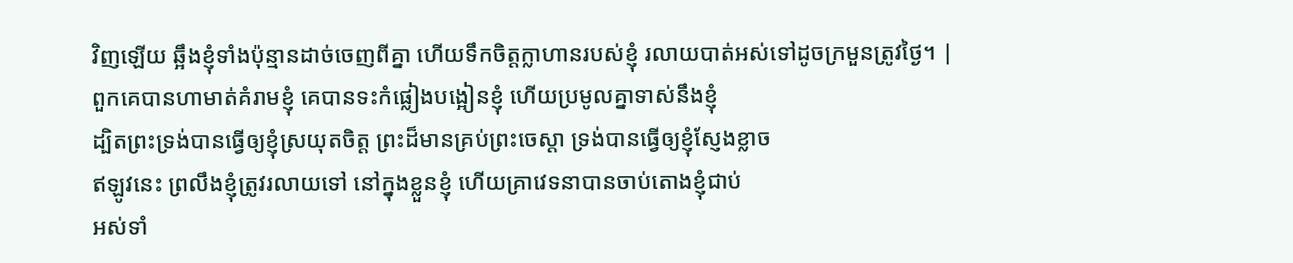វិញឡើយ ឆ្អឹងខ្ញុំទាំងប៉ុន្មានដាច់ចេញពីគ្នា ហើយទឹកចិត្តក្លាហានរបស់ខ្ញុំ រលាយបាត់អស់ទៅដូចក្រមួនត្រូវថ្ងៃ។ |
ពួកគេបានហាមាត់គំរាមខ្ញុំ គេបានទះកំផ្លៀងបង្អៀនខ្ញុំ ហើយប្រមូលគ្នាទាស់នឹងខ្ញុំ
ដ្បិតព្រះទ្រង់បានធ្វើឲ្យខ្ញុំស្រយុតចិត្ត ព្រះដ៏មានគ្រប់ព្រះចេស្តា ទ្រង់បានធ្វើឲ្យខ្ញុំស្ញែងខ្លាច
ឥឡូវនេះ ព្រលឹងខ្ញុំត្រូវរលាយទៅ នៅក្នុងខ្លួនខ្ញុំ ហើយគ្រាវេទនាបានចាប់តោងខ្ញុំជាប់
អស់ទាំ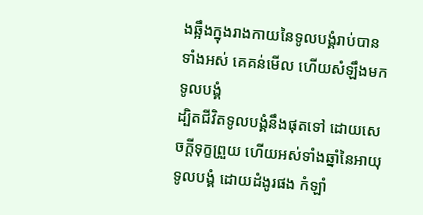ងឆ្អឹងក្នុងរាងកាយនៃទូលបង្គំរាប់បានទាំងអស់ គេគន់មើល ហើយសំឡឹងមកទូលបង្គំ
ដ្បិតជីវិតទូលបង្គំនឹងផុតទៅ ដោយសេចក្ដីទុក្ខព្រួយ ហើយអស់ទាំងឆ្នាំនៃអាយុទូលបង្គំ ដោយដំងូរផង កំឡាំ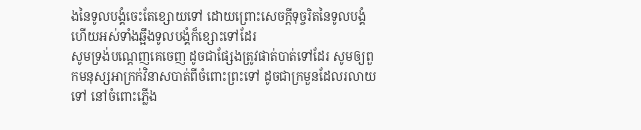ងនៃទូលបង្គំចេះតែខ្សោយទៅ ដោយព្រោះសេចក្ដីទុច្ចរិតនៃទូលបង្គំ ហើយអស់ទាំងឆ្អឹងទូលបង្គំក៏ខ្សោះទៅដែរ
សូមទ្រង់បណ្តេញគេចេញ ដូចជាផ្សែងត្រូវផាត់បាត់ទៅដែរ សូមឲ្យពួកមនុស្សអាក្រក់វិនាសបាត់ពីចំពោះព្រះទៅ ដូចជាក្រមួនដែលរលាយទៅ នៅចំពោះភ្លើង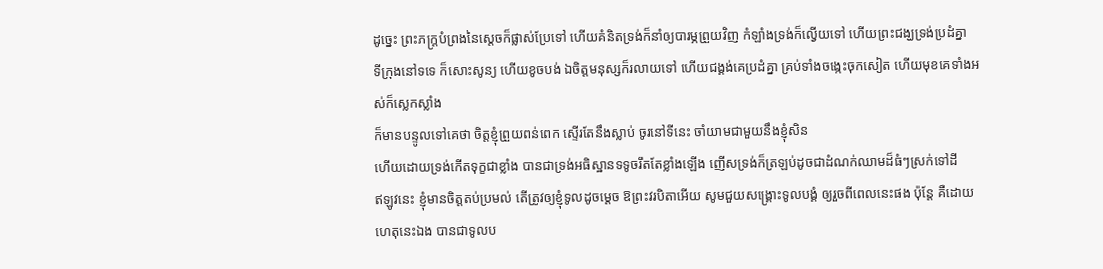ដូច្នេះ ព្រះភក្ត្របំព្រងនៃស្តេចក៏ផ្លាស់ប្រែទៅ ហើយគំនិតទ្រង់ក៏នាំឲ្យបារម្ភព្រួយវិញ កំឡាំងទ្រង់ក៏ល្វើយទៅ ហើយព្រះជង្ឃទ្រង់ប្រដំគ្នា
ទីក្រុងនៅទទេ ក៏សោះសូន្យ ហើយខូចបង់ ឯចិត្តមនុស្សក៏រលាយទៅ ហើយជង្គង់គេប្រដំគ្នា គ្រប់ទាំងចង្កេះចុកសៀត ហើយមុខគេទាំងអស់ក៏ស្លេកស្លាំង
ក៏មានបន្ទូលទៅគេថា ចិត្តខ្ញុំព្រួយពន់ពេក ស្ទើរតែនឹងស្លាប់ ចូរនៅទីនេះ ចាំយាមជាមួយនឹងខ្ញុំសិន
ហើយដោយទ្រង់កើតទុក្ខជាខ្លាំង បានជាទ្រង់អធិស្ឋានទទូចរឹតតែខ្លាំងឡើង ញើសទ្រង់ក៏ត្រឡប់ដូចជាដំណក់ឈាមដ៏ធំៗស្រក់ទៅដី
ឥឡូវនេះ ខ្ញុំមានចិត្តតប់ប្រមល់ តើត្រូវឲ្យខ្ញុំទូលដូចម្តេច ឱព្រះវរបិតាអើយ សូមជួយសង្គ្រោះទូលបង្គំ ឲ្យរួចពីពេលនេះផង ប៉ុន្តែ គឺដោយហេតុនេះឯង បានជាទូលប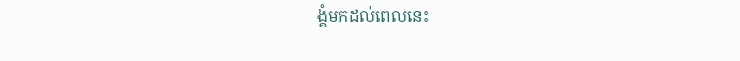ង្គំមកដល់ពេលនេះ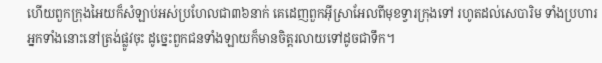ហើយពួកក្រុងអៃយក៏សំឡាប់អស់ប្រហែលជា៣៦នាក់ គេដេញពួកអ៊ីស្រាអែលពីមុខទ្វារក្រុងទៅ រហូតដល់សេបារិម ទាំងប្រហារអ្នកទាំងនោះនៅត្រង់ផ្លូវចុះ ដូច្នេះពួកជនទាំងឡាយក៏មានចិត្តរលាយទៅដូចជាទឹក។